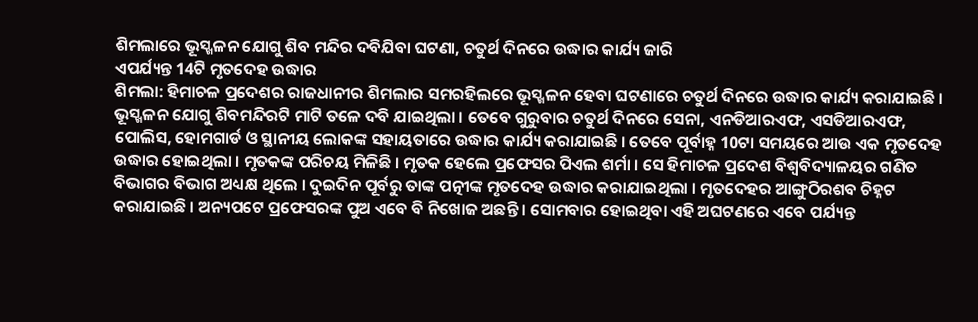ଶିମଲାରେ ଭୂସ୍ଖଳନ ଯୋଗୁ ଶିବ ମନ୍ଦିର ଦବିଯିବା ଘଟଣା, ଚତୁର୍ଥ ଦିନରେ ଉଦ୍ଧାର କାର୍ଯ୍ୟ ଜାରି
ଏପର୍ଯ୍ୟନ୍ତ 14ଟି ମୃତଦେହ ଉଦ୍ଧାର
ଶିମଲା: ହିମାଚଳ ପ୍ରଦେଶର ରାଜଧାନୀର ଶିମଲାର ସମରହିଲରେ ଭୂସ୍ଖଳନ ହେବା ଘଟଣାରେ ଚତୁର୍ଥ ଦିନରେ ଉଦ୍ଧାର କାର୍ଯ୍ୟ କରାଯାଇଛି । ଭୂସ୍ଖଳନ ଯୋଗୁ ଶିବମନ୍ଦିରଟି ମାଟି ତଳେ ଦବି ଯାଇଥିଲା । ତେବେ ଗୁରୁବାର ଚତୁର୍ଥ ଦିନରେ ସେନା, ଏନଡିଆରଏଫ, ଏସଡିଆରଏଫ, ପୋଲିସ, ହୋମଗାର୍ଡ ଓ ସ୍ଥାନୀୟ ଲୋକଙ୍କ ସହାୟତାରେ ଉଦ୍ଧାର କାର୍ଯ୍ୟ କରାଯାଇଛି । ତେବେ ପୂର୍ବାହ୍ନ 10ଟା ସମୟରେ ଆଉ ଏକ ମୃତଦେହ ଉଦ୍ଧାର ହୋଇଥିଲା । ମୃତକଙ୍କ ପରିଚୟ ମିଳିଛି । ମୃତକ ହେଲେ ପ୍ରଫେସର ପିଏଲ ଶର୍ମା । ସେ ହିମାଚଳ ପ୍ରଦେଶ ବିଶ୍ୱବିଦ୍ୟାଳୟର ଗଣିତ ବିଭାଗର ବିଭାଗ ଅଧ୍ୟକ୍ଷ ଥିଲେ । ଦୁଇଦିନ ପୂର୍ବରୁ ତାଙ୍କ ପତ୍ନୀଙ୍କ ମୃତଦେହ ଉଦ୍ଧାର କରାଯାଇଥିଲା । ମୃତଦେହର ଆଙ୍ଗୁଠିରଶବ ଚିହ୍ନଟ କରାଯାଇଛି । ଅନ୍ୟପଟେ ପ୍ରଫେସରଙ୍କ ପୁଅ ଏବେ ବି ନିଖୋଜ ଅଛନ୍ତି । ସୋମବାର ହୋଇଥିବା ଏହି ଅଘଟଣରେ ଏବେ ପର୍ଯ୍ୟନ୍ତ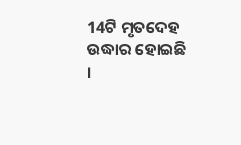14ଟି ମୃତଦେହ ଉଦ୍ଧାର ହୋଇଛି ।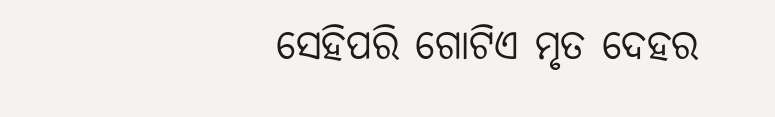ସେହିପରି ଗୋଟିଏ ମୃତ ଦେହର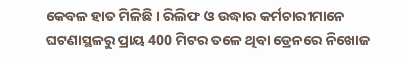କେବଳ ହାତ ମିଳିଛି । ରିଲିଫ ଓ ଉଦ୍ଧାର କର୍ମଚାରୀମାନେ ଘଟଣାସ୍ଥଳରୁ ପ୍ରାୟ 400 ମିଟର ତଳେ ଥିବା ଡ୍ରେନରେ ନିଖୋଜ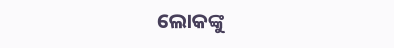ଲୋକଙ୍କୁ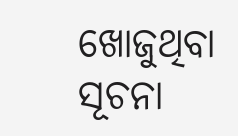ଖୋଜୁଥିବା ସୂଚନା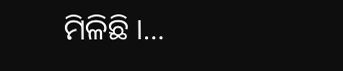ମିଳିଛି ।…